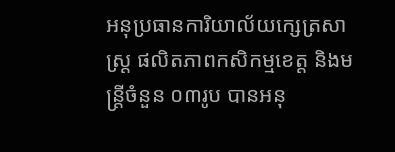អនុប្រធានការិយាល័យក្សេត្រសាស្រ្ត ផលិតភាពកសិកម្មខេត្ត និងមន្ត្រីចំនួន ០៣រូប បានអនុ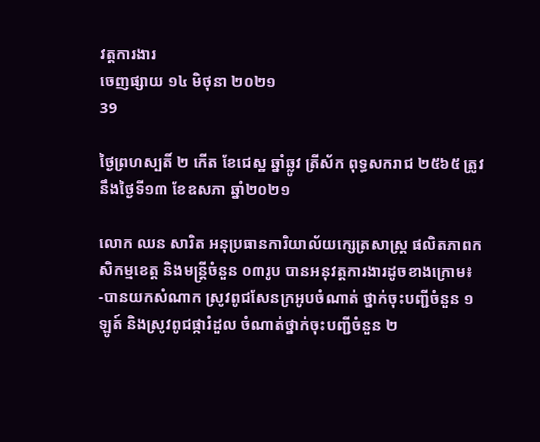វត្តការងារ
ចេញផ្សាយ ១៤ មិថុនា ២០២១
39

ថ្ងៃព្រហស្បតិ៍ ២ កើត ខែជេស្ឋ ឆ្នាំឆ្លូវ ត្រីស័ក ពុទ្ធសករាជ ២៥៦៥ ត្រូវនឹងថ្ងៃទី១៣ ខែឧសភា ឆ្នាំ២០២១

លោក ឈន សារិត អនុប្រធានការិយាល័យក្សេត្រសាស្រ្ត ផលិតភាពកសិកម្មខេត្ត និងមន្ត្រីចំនួន ០៣រូប បានអនុវត្តការងារដូចខាងក្រោម៖
-បានយកសំណាក ស្រូវពូជសែនក្រអូបចំណាត់ ថ្នាក់ចុះបញ្ជីចំនួន ១ឡូត៍ និងស្រូវពូជផ្ការំដួល ចំណាត់ថ្នាក់ចុះបញ្ជីចំនួន ២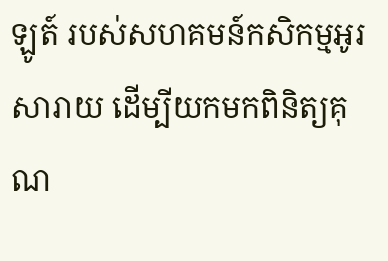ឡូត៍ របស់សហគមន៍កសិកម្មអូរសារាយ ដើម្បីយកមកពិនិត្យគុណ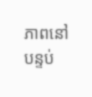ភាពនៅបន្ទប់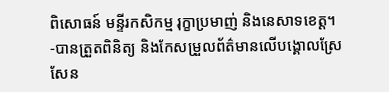ពិសោធន៍ មន្ទីរកសិកម្ម រុក្ខាប្រមាញ់ និងនេសាទខេត្ត។
-បានត្រួតពិនិត្យ និងកែសម្រួលព័ត៌មានលើបង្គោលស្រែ សែន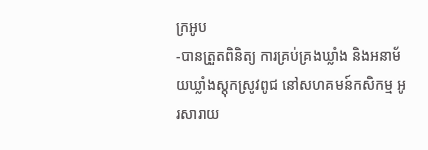ក្រអូប
-បានត្រួតពិនិត្យ ការគ្រប់គ្រងឃ្លាំង និងអនាម័យឃ្លាំងស្ដុកស្រូវពូជ នៅសហគមន៍កសិកម្ម អូរសារាយ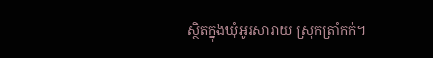ស្ថិតក្នុងឃុំអូរសារាយ ស្រុកត្រាំកក់។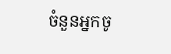ចំនួនអ្នកចូ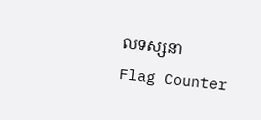លទស្សនា
Flag Counter